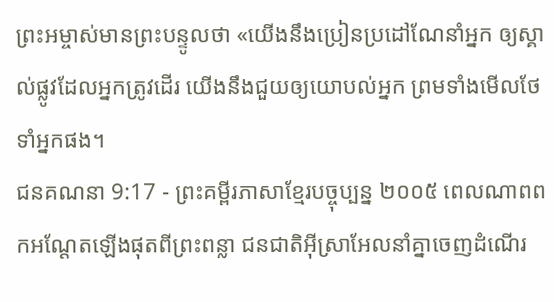ព្រះអម្ចាស់មានព្រះបន្ទូលថា «យើងនឹងប្រៀនប្រដៅណែនាំអ្នក ឲ្យស្គាល់ផ្លូវដែលអ្នកត្រូវដើរ យើងនឹងជួយឲ្យយោបល់អ្នក ព្រមទាំងមើលថែទាំអ្នកផង។
ជនគណនា 9:17 - ព្រះគម្ពីរភាសាខ្មែរបច្ចុប្បន្ន ២០០៥ ពេលណាពពកអណ្ដែតឡើងផុតពីព្រះពន្លា ជនជាតិអ៊ីស្រាអែលនាំគ្នាចេញដំណើរ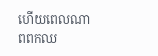ហើយពេលណាពពកឈ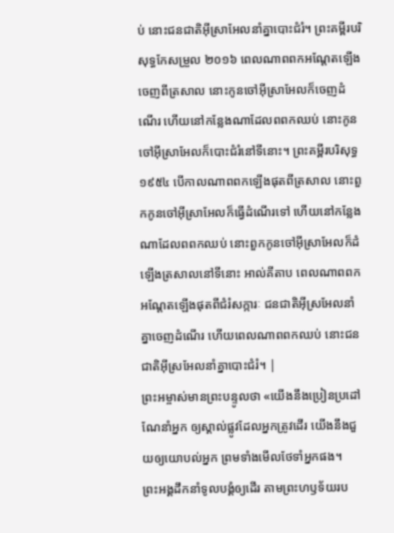ប់ នោះជនជាតិអ៊ីស្រាអែលនាំគ្នាបោះជំរំ។ ព្រះគម្ពីរបរិសុទ្ធកែសម្រួល ២០១៦ ពេលណាពពកអណ្ដែតឡើងចេញពីត្រសាល នោះកូនចៅអ៊ីស្រាអែលក៏ចេញដំណើរ ហើយនៅកន្លែងណាដែលពពកឈប់ នោះកូនចៅអ៊ីស្រាអែលក៏បោះជំរំនៅទីនោះ។ ព្រះគម្ពីរបរិសុទ្ធ ១៩៥៤ បើកាលណាពពកឡើងផុតពីត្រសាល នោះពួកកូនចៅអ៊ីស្រាអែលក៏ធ្វើដំណើរទៅ ហើយនៅកន្លែងណាដែលពពកឈប់ នោះពួកកូនចៅអ៊ីស្រាអែលក៏ដំឡើងត្រសាលនៅទីនោះ អាល់គីតាប ពេលណាពពកអណ្តែតឡើងផុតពីជំរំសក្ការៈ ជនជាតិអ៊ីស្រអែលនាំគ្នាចេញដំណើរ ហើយពេលណាពពកឈប់ នោះជនជាតិអ៊ីស្រអែលនាំគ្នាបោះជំរំ។ |
ព្រះអម្ចាស់មានព្រះបន្ទូលថា «យើងនឹងប្រៀនប្រដៅណែនាំអ្នក ឲ្យស្គាល់ផ្លូវដែលអ្នកត្រូវដើរ យើងនឹងជួយឲ្យយោបល់អ្នក ព្រមទាំងមើលថែទាំអ្នកផង។
ព្រះអង្គដឹកនាំទូលបង្គំឲ្យដើរ តាមព្រះហឫទ័យរប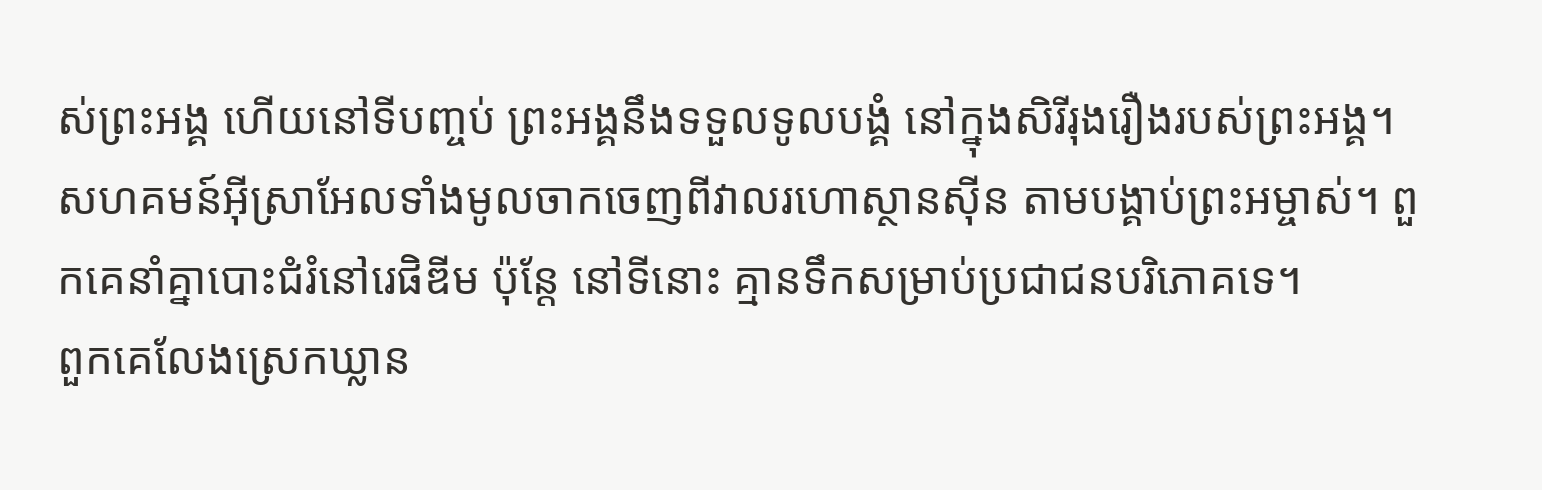ស់ព្រះអង្គ ហើយនៅទីបញ្ចប់ ព្រះអង្គនឹងទទួលទូលបង្គំ នៅក្នុងសិរីរុងរឿងរបស់ព្រះអង្គ។
សហគមន៍អ៊ីស្រាអែលទាំងមូលចាកចេញពីវាលរហោស្ថានស៊ីន តាមបង្គាប់ព្រះអម្ចាស់។ ពួកគេនាំគ្នាបោះជំរំនៅរេផិឌីម ប៉ុន្តែ នៅទីនោះ គ្មានទឹកសម្រាប់ប្រជាជនបរិភោគទេ។
ពួកគេលែងស្រេកឃ្លាន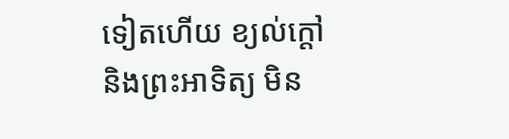ទៀតហើយ ខ្យល់ក្ដៅ និងព្រះអាទិត្យ មិន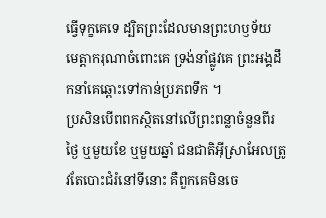ធ្វើទុក្ខគេទេ ដ្បិតព្រះដែលមានព្រះហឫទ័យ មេត្តាករុណាចំពោះគេ ទ្រង់នាំផ្លូវគេ ព្រះអង្គដឹកនាំគេឆ្ពោះទៅកាន់ប្រភពទឹក ។
ប្រសិនបើពពកស្ថិតនៅលើព្រះពន្លាចំនួនពីរថ្ងៃ ឬមួយខែ ឬមួយឆ្នាំ ជនជាតិអ៊ីស្រាអែលត្រូវតែបោះជំរំនៅទីនោះ គឺពួកគេមិនចេ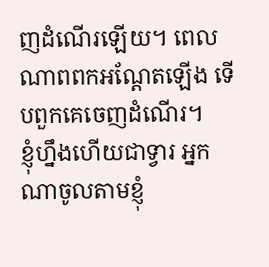ញដំណើរឡើយ។ ពេលណាពពកអណ្ដែតឡើង ទើបពួកគេចេញដំណើរ។
ខ្ញុំហ្នឹងហើយជាទ្វារ អ្នកណាចូលតាមខ្ញុំ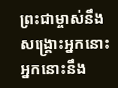ព្រះជាម្ចាស់នឹងសង្គ្រោះអ្នកនោះ អ្នកនោះនឹង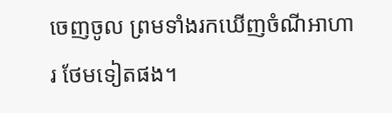ចេញចូល ព្រមទាំងរកឃើញចំណីអាហារ ថែមទៀតផង។